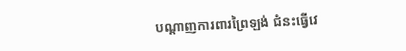បណ្ដាញការពារព្រៃឡង់ ជំនះធ្វើវេ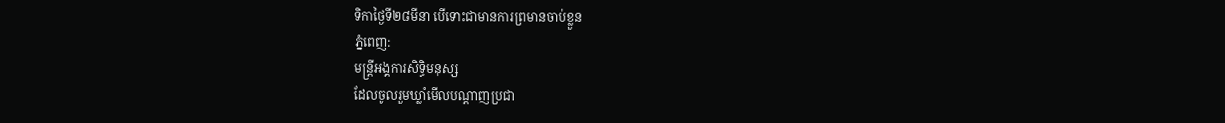ទិកាថ្ងៃទី២៨មីនា បើទោះជាមានការព្រមានចាប់ខ្លួន
ភ្នំពេញ:
មន្ត្រីអង្គការសិទ្ធិមនុស្ស
ដែលចូលរួមឃ្លាំមើលបណ្ដាញប្រជា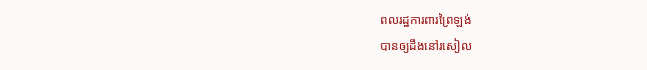ពលរដ្ឋការពារព្រៃឡង់
បានឲ្យដឹងនៅរសៀល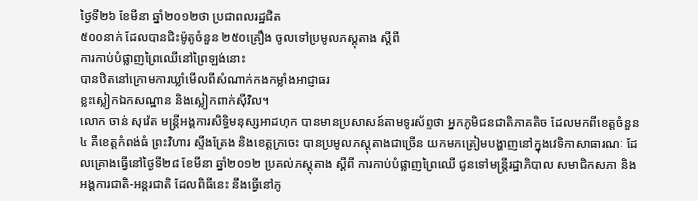ថ្ងៃទី២៦ ខែមីនា ឆ្នាំ២០១២ថា ប្រជាពលរដ្ឋជិត
៥០០នាក់ ដែលបានជិះម៉ូតូចំនួន ២៥០គ្រឿង ចូលទៅប្រមូលភស្ដុតាង ស្ដីពី
ការកាប់បំផ្លាញព្រៃឈើនៅព្រៃឡង់នោះ
បានឋិតនៅក្រោមការឃ្លាំមើលពីសំណាក់កងកម្លាំងអាជ្ញាធរ
ខ្លះស្លៀកឯកសណ្ឋាន និងស្លៀកពាក់ស៊ីវិល។
លោក ចាន់ សុវ៉េត មន្ត្រីអង្គការសិទ្ធិមនុស្សអាដហុក បានមានប្រសាសន៍តាមទូរស័ព្ទថា អ្នកភូមិជនជាតិភាគតិច ដែលមកពីខេត្តចំនួន៤ គឺខេត្តកំពង់ធំ ព្រះវិហារ ស្ទឹងត្រែង និងខេត្តក្រចេះ បានប្រមូលភស្ដុតាងជាច្រើន យកមកត្រៀមបង្ហាញនៅក្នុងវេទិកាសាធារណៈ ដែលគ្រោងធ្វើនៅថ្ងៃទី២៨ ខែមីនា ឆ្នាំ២០១២ ប្រគល់ភស្ដុតាង ស្ដីពី ការកាប់បំផ្លាញព្រៃឈើ ជូនទៅមន្ត្រីរដ្ឋាភិបាល សមាជិកសភា និងអង្គការជាតិ-អន្តរជាតិ ដែលពិធីនេះ នឹងធ្វើនៅភូ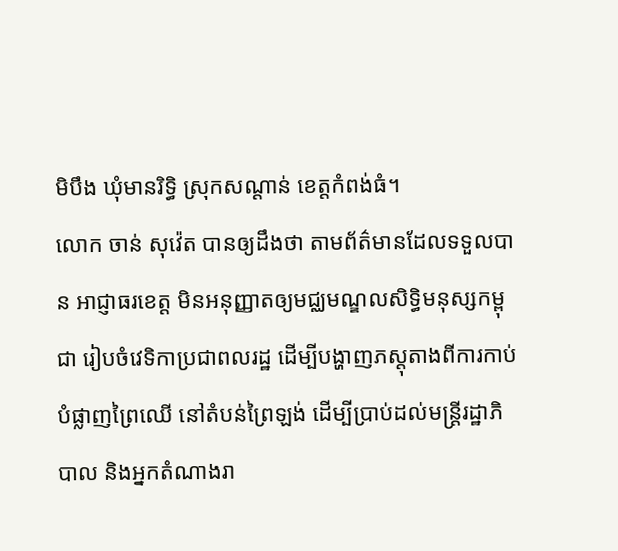មិបឹង ឃុំមានរិទ្ធិ ស្រុកសណ្ដាន់ ខេត្តកំពង់ធំ។
លោក ចាន់ សុវ៉េត បានឲ្យដឹងថា តាមព័ត៌មានដែលទទួលបាន អាជ្ញាធរខេត្ត មិនអនុញ្ញាតឲ្យមជ្ឈមណ្ឌលសិទ្ធិមនុស្សកម្ពុជា រៀបចំវេទិកាប្រជាពលរដ្ឋ ដើម្បីបង្ហាញភស្ដុតាងពីការកាប់បំផ្លាញព្រៃឈើ នៅតំបន់ព្រៃឡង់ ដើម្បីប្រាប់ដល់មន្ត្រីរដ្ឋាភិបាល និងអ្នកតំណាងរា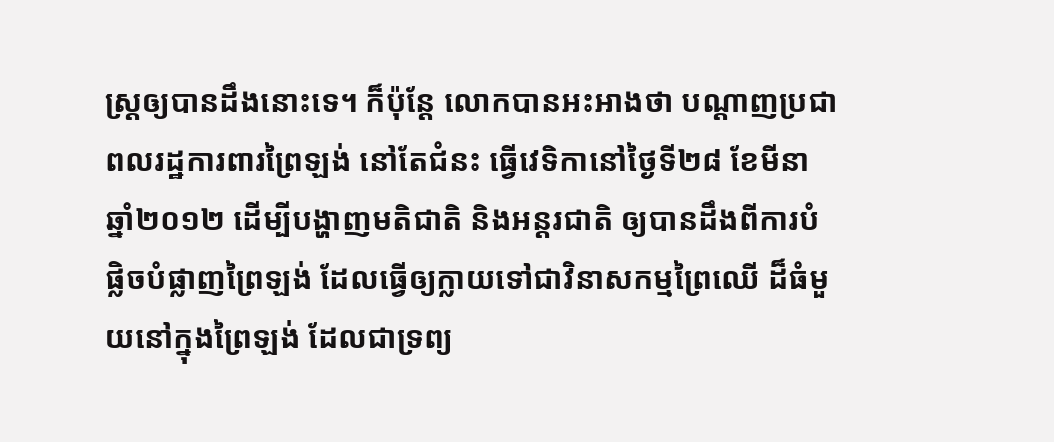ស្ដ្រឲ្យបានដឹងនោះទេ។ ក៏ប៉ុន្តែ លោកបានអះអាងថា បណ្ដាញប្រជាពលរដ្ឋការពារព្រៃឡង់ នៅតែជំនះ ធ្វើវេទិកានៅថ្ងៃទី២៨ ខែមីនា ឆ្នាំ២០១២ ដើម្បីបង្ហាញមតិជាតិ និងអន្តរជាតិ ឲ្យបានដឹងពីការបំផ្លិចបំផ្លាញព្រៃឡង់ ដែលធ្វើឲ្យក្លាយទៅជាវិនាសកម្មព្រៃឈើ ដ៏ធំមួយនៅក្នុងព្រៃឡង់ ដែលជាទ្រព្យ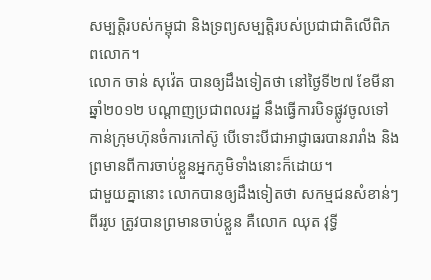សម្បត្តិរបស់កម្ពុជា និងទ្រព្យសម្បត្តិរបស់ប្រជាជាតិលើពិភពលោក។
លោក ចាន់ សុវ៉េត បានឲ្យដឹងទៀតថា នៅថ្ងៃទី២៧ ខែមីនា ឆ្នាំ២០១២ បណ្ដាញប្រជាពលរដ្ឋ នឹងធ្វើការបិទផ្លូវចូលទៅកាន់ក្រុមហ៊ុនចំការកៅស៊ូ បើទោះបីជាអាជ្ញាធរបានរារាំង និងព្រមានពីការចាប់ខ្លួនអ្នកភូមិទាំងនោះក៏ដោយ។
ជាមួយគ្នានោះ លោកបានឲ្យដឹងទៀតថា សកម្មជនសំខាន់ៗពីររូប ត្រូវបានព្រមានចាប់ខ្លួន គឺលោក ឈុត វុទ្ធី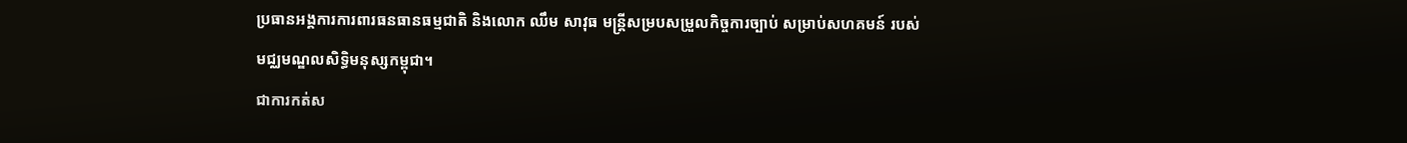ប្រធានអង្គការការពារធនធានធម្មជាតិ និងលោក ឈឹម សាវុធ មន្ត្រីសម្របសម្រួលកិច្ចការច្បាប់ សម្រាប់សហគមន៍ របស់មជ្ឈមណ្ឌលសិទ្ធិមនុស្សកម្ពុជា។
ជាការកត់ស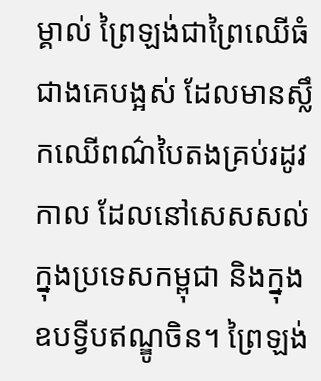ម្គាល់ ព្រៃឡង់ជាព្រៃឈើធំជាងគេបង្អស់ ដែលមានស្លឹកឈើពណ៌បៃតងគ្រប់រដូវកាល ដែលនៅសេសសល់ក្នុងប្រទេសកម្ពុជា និងក្នុងឧបទ្វីបឥណ្ឌូចិន។ ព្រៃឡង់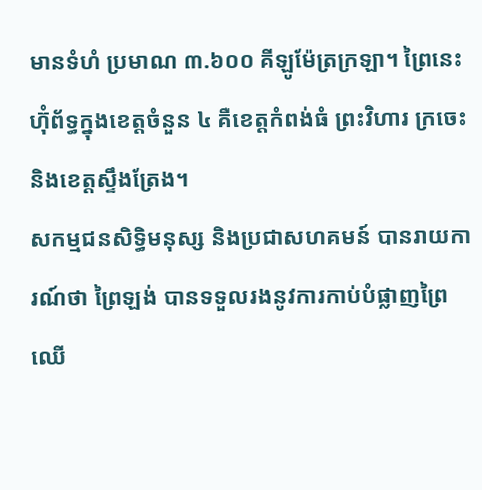មានទំហំ ប្រមាណ ៣.៦០០ គីឡូម៉ែត្រក្រឡា។ ព្រៃនេះ ហ៊ុំព័ទ្ធក្នុងខេត្តចំនួន ៤ គឺខេត្តកំពង់ធំ ព្រះវិហារ ក្រចេះ និងខេត្តស្ទឹងត្រែង។
សកម្មជនសិទ្ធិមនុស្ស និងប្រជាសហគមន៍ បានរាយការណ៍ថា ព្រៃឡង់ បានទទួលរងនូវការកាប់បំផ្លាញព្រៃឈើ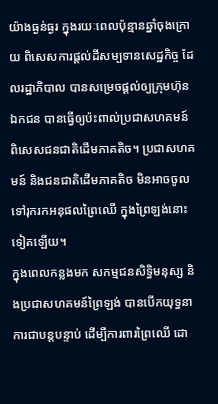យ៉ាងធ្ងន់ធ្ងរ ក្នុងរយៈពេលប៉ុន្មានឆ្នាំចុងក្រោយ ពិសេសការផ្តល់ដីសម្បទានសេដ្ឋកិច្ច ដែលរដ្ឋាភិបាល បានសម្រេចផ្តល់ឲ្យក្រុមហ៊ុនឯកជន បានធ្វើឲ្យប៉ះពាល់ប្រជាសហគមន៍ ពិសេសជនជាតិដើមភាគតិច។ ប្រជាសហគមន៍ និងជនជាតិដើមភាគតិច មិនអាចចូលទៅរុករកអនុផលព្រៃឈើ ក្នុងព្រៃឡង់នោះទៀតឡើយ។
ក្នុងពេលកន្លងមក សកម្មជនសិទ្ធិមនុស្ស និងប្រជាសហគមន៍ព្រៃឡង់ បានបើកយុទ្ធនាការជាបន្តបន្ទាប់ ដើម្បីការពារព្រៃឈើ ដោ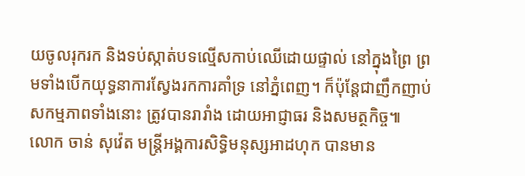យចូលរុករក និងទប់ស្កាត់បទល្មើសកាប់ឈើដោយផ្ទាល់ នៅក្នុងព្រៃ ព្រមទាំងបើកយុទ្ធនាការស្វែងរកការគាំទ្រ នៅភ្នំពេញ។ ក៏ប៉ុន្តែជាញឹកញាប់ សកម្មភាពទាំងនោះ ត្រូវបានរារាំង ដោយអាជ្ញាធរ និងសមត្ថកិច្ច៕
លោក ចាន់ សុវ៉េត មន្ត្រីអង្គការសិទ្ធិមនុស្សអាដហុក បានមាន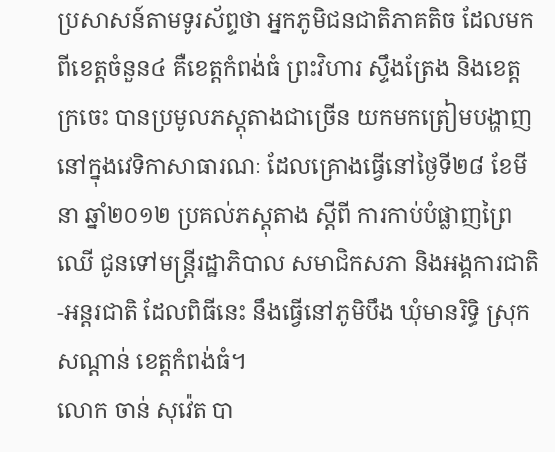ប្រសាសន៍តាមទូរស័ព្ទថា អ្នកភូមិជនជាតិភាគតិច ដែលមកពីខេត្តចំនួន៤ គឺខេត្តកំពង់ធំ ព្រះវិហារ ស្ទឹងត្រែង និងខេត្តក្រចេះ បានប្រមូលភស្ដុតាងជាច្រើន យកមកត្រៀមបង្ហាញនៅក្នុងវេទិកាសាធារណៈ ដែលគ្រោងធ្វើនៅថ្ងៃទី២៨ ខែមីនា ឆ្នាំ២០១២ ប្រគល់ភស្ដុតាង ស្ដីពី ការកាប់បំផ្លាញព្រៃឈើ ជូនទៅមន្ត្រីរដ្ឋាភិបាល សមាជិកសភា និងអង្គការជាតិ-អន្តរជាតិ ដែលពិធីនេះ នឹងធ្វើនៅភូមិបឹង ឃុំមានរិទ្ធិ ស្រុកសណ្ដាន់ ខេត្តកំពង់ធំ។
លោក ចាន់ សុវ៉េត បា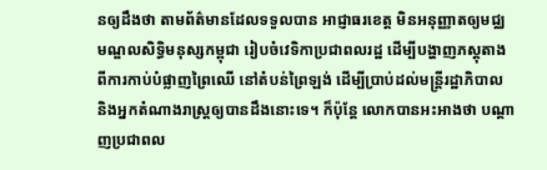នឲ្យដឹងថា តាមព័ត៌មានដែលទទួលបាន អាជ្ញាធរខេត្ត មិនអនុញ្ញាតឲ្យមជ្ឈមណ្ឌលសិទ្ធិមនុស្សកម្ពុជា រៀបចំវេទិកាប្រជាពលរដ្ឋ ដើម្បីបង្ហាញភស្ដុតាងពីការកាប់បំផ្លាញព្រៃឈើ នៅតំបន់ព្រៃឡង់ ដើម្បីប្រាប់ដល់មន្ត្រីរដ្ឋាភិបាល និងអ្នកតំណាងរាស្ដ្រឲ្យបានដឹងនោះទេ។ ក៏ប៉ុន្តែ លោកបានអះអាងថា បណ្ដាញប្រជាពល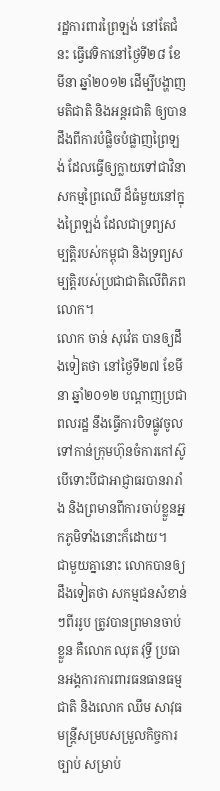រដ្ឋការពារព្រៃឡង់ នៅតែជំនះ ធ្វើវេទិកានៅថ្ងៃទី២៨ ខែមីនា ឆ្នាំ២០១២ ដើម្បីបង្ហាញមតិជាតិ និងអន្តរជាតិ ឲ្យបានដឹងពីការបំផ្លិចបំផ្លាញព្រៃឡង់ ដែលធ្វើឲ្យក្លាយទៅជាវិនាសកម្មព្រៃឈើ ដ៏ធំមួយនៅក្នុងព្រៃឡង់ ដែលជាទ្រព្យសម្បត្តិរបស់កម្ពុជា និងទ្រព្យសម្បត្តិរបស់ប្រជាជាតិលើពិភពលោក។
លោក ចាន់ សុវ៉េត បានឲ្យដឹងទៀតថា នៅថ្ងៃទី២៧ ខែមីនា ឆ្នាំ២០១២ បណ្ដាញប្រជាពលរដ្ឋ នឹងធ្វើការបិទផ្លូវចូលទៅកាន់ក្រុមហ៊ុនចំការកៅស៊ូ បើទោះបីជាអាជ្ញាធរបានរារាំង និងព្រមានពីការចាប់ខ្លួនអ្នកភូមិទាំងនោះក៏ដោយ។
ជាមួយគ្នានោះ លោកបានឲ្យដឹងទៀតថា សកម្មជនសំខាន់ៗពីររូប ត្រូវបានព្រមានចាប់ខ្លួន គឺលោក ឈុត វុទ្ធី ប្រធានអង្គការការពារធនធានធម្មជាតិ និងលោក ឈឹម សាវុធ មន្ត្រីសម្របសម្រួលកិច្ចការច្បាប់ សម្រាប់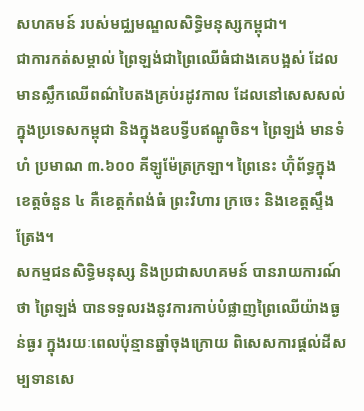សហគមន៍ របស់មជ្ឈមណ្ឌលសិទ្ធិមនុស្សកម្ពុជា។
ជាការកត់សម្គាល់ ព្រៃឡង់ជាព្រៃឈើធំជាងគេបង្អស់ ដែលមានស្លឹកឈើពណ៌បៃតងគ្រប់រដូវកាល ដែលនៅសេសសល់ក្នុងប្រទេសកម្ពុជា និងក្នុងឧបទ្វីបឥណ្ឌូចិន។ ព្រៃឡង់ មានទំហំ ប្រមាណ ៣.៦០០ គីឡូម៉ែត្រក្រឡា។ ព្រៃនេះ ហ៊ុំព័ទ្ធក្នុងខេត្តចំនួន ៤ គឺខេត្តកំពង់ធំ ព្រះវិហារ ក្រចេះ និងខេត្តស្ទឹងត្រែង។
សកម្មជនសិទ្ធិមនុស្ស និងប្រជាសហគមន៍ បានរាយការណ៍ថា ព្រៃឡង់ បានទទួលរងនូវការកាប់បំផ្លាញព្រៃឈើយ៉ាងធ្ងន់ធ្ងរ ក្នុងរយៈពេលប៉ុន្មានឆ្នាំចុងក្រោយ ពិសេសការផ្តល់ដីសម្បទានសេ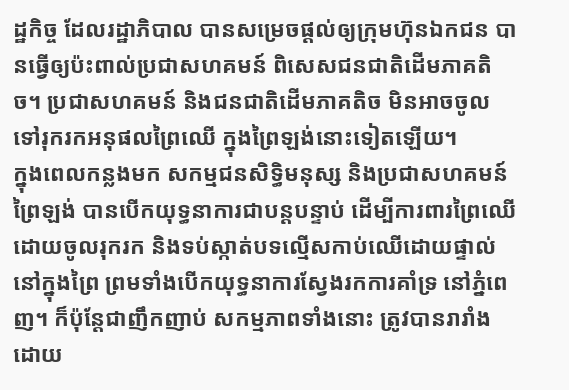ដ្ឋកិច្ច ដែលរដ្ឋាភិបាល បានសម្រេចផ្តល់ឲ្យក្រុមហ៊ុនឯកជន បានធ្វើឲ្យប៉ះពាល់ប្រជាសហគមន៍ ពិសេសជនជាតិដើមភាគតិច។ ប្រជាសហគមន៍ និងជនជាតិដើមភាគតិច មិនអាចចូលទៅរុករកអនុផលព្រៃឈើ ក្នុងព្រៃឡង់នោះទៀតឡើយ។
ក្នុងពេលកន្លងមក សកម្មជនសិទ្ធិមនុស្ស និងប្រជាសហគមន៍ព្រៃឡង់ បានបើកយុទ្ធនាការជាបន្តបន្ទាប់ ដើម្បីការពារព្រៃឈើ ដោយចូលរុករក និងទប់ស្កាត់បទល្មើសកាប់ឈើដោយផ្ទាល់ នៅក្នុងព្រៃ ព្រមទាំងបើកយុទ្ធនាការស្វែងរកការគាំទ្រ នៅភ្នំពេញ។ ក៏ប៉ុន្តែជាញឹកញាប់ សកម្មភាពទាំងនោះ ត្រូវបានរារាំង ដោយ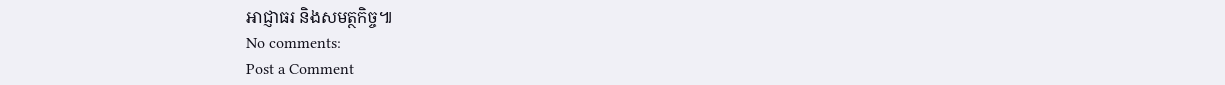អាជ្ញាធរ និងសមត្ថកិច្ច៕
No comments:
Post a Comment